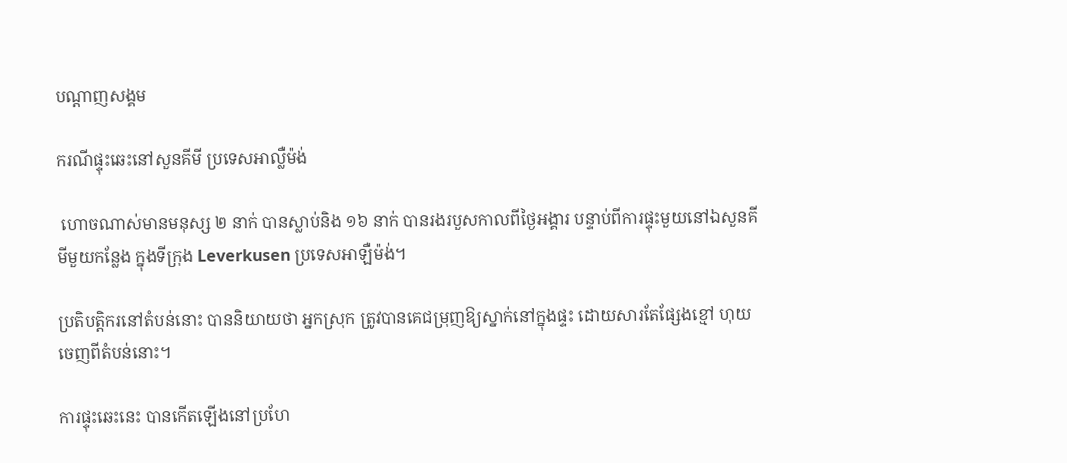បណ្តាញសង្គម

ករណីផ្ទុះឆេះនៅសួនគីមី ប្រទេសអាល្លឺម៉ង់

 ហោចណាស់មានមនុស្ស ២ នាក់ បានស្លាប់និង ១៦ នាក់ បានរងរបួសកាលពីថ្ងៃអង្គារ បន្ទាប់ពីការផ្ទុះមួយនៅឯសួនគីមីមួយកន្លែង ក្នុងទីក្រុង Leverkusen ប្រទេសអាឡឺម៉ង់។

ប្រតិបត្តិករនៅតំបន់នោះ បាននិយាយថា អ្នកស្រុក ត្រូវបានគេជម្រុញឱ្យស្នាក់នៅក្នុងផ្ទះ ដោយសារតែផ្សែងខ្មៅ ហុយចេញពីតំបន់នោះ។

ការផ្ទុះឆេះនេះ បានកើតឡើងនៅប្រហែ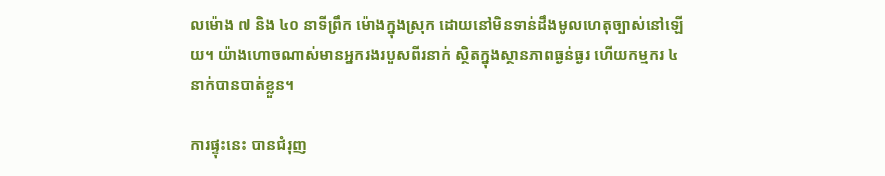លម៉ោង ៧ និង ៤០ នាទីព្រឹក ម៉ោងក្នុងស្រុក ដោយនៅមិនទាន់ដឹងមូលហេតុច្បាស់នៅឡើយ។ យ៉ាងហោចណាស់មានអ្នករងរបួសពីរនាក់ ស្ថិតក្នុងស្ថានភាពធ្ងន់ធ្ងរ ហើយកម្មករ ៤ នាក់បានបាត់ខ្លួន។

ការផ្ទុះនេះ បានជំរុញ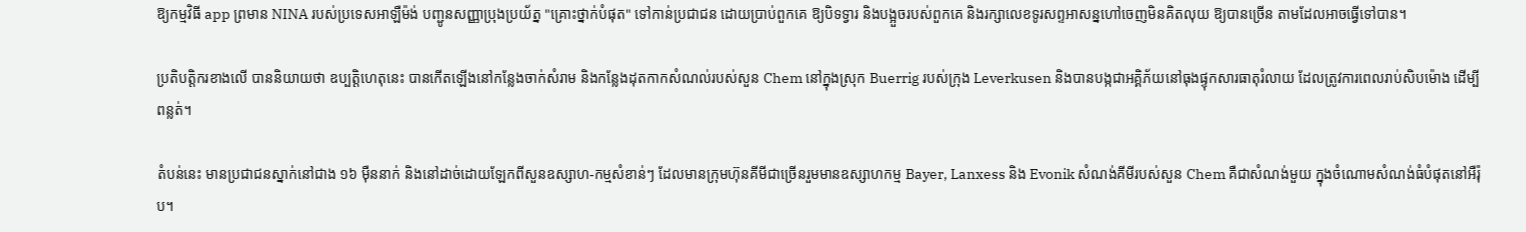ឱ្យកម្មវិធី app ព្រមាន NINA របស់ប្រទេសអាឡឺម៉ង់ បញ្ជូនសញ្ញាប្រុងប្រយ័ត្ន "គ្រោះថ្នាក់បំផុត" ទៅកាន់ប្រជាជន ដោយប្រាប់ពួកគេ ឱ្យបិទទ្វារ និងបង្អួចរបស់ពួកគេ និងរក្សាលេខទូរសព្ទអាសន្នហៅចេញមិនគិតលុយ ឱ្យបានច្រើន តាមដែលអាចធ្វើទៅបាន។

ប្រតិបត្តិករខាងលើ បាននិយាយថា ឧប្បត្តិហេតុនេះ បានកើតឡើងនៅកន្លែងចាក់សំរាម និងកន្លែងដុតកាកសំណល់របស់សួន Chem នៅក្នុងស្រុក Buerrig របស់ក្រុង Leverkusen និងបានបង្កជាអគ្គិភ័យនៅធុងផ្ទុកសារធាតុរំលាយ ដែលត្រូវការពេលរាប់សិបម៉ោង ដើម្បីពន្លត់។

តំបន់នេះ មានប្រជាជនស្នាក់នៅជាង ១៦ ម៉ឺននាក់ និងនៅដាច់ដោយឡែកពីសួនឧស្សាហ-កម្មសំខាន់ៗ ដែលមានក្រុមហ៊ុនគីមីជាច្រើនរួមមានឧស្សាហកម្ម Bayer, Lanxess និង Evonik សំណង់គីមីរបស់សួន Chem គឺជាសំណង់មួយ ក្នុងចំណោមសំណង់ធំបំផុតនៅអឺរ៉ុប។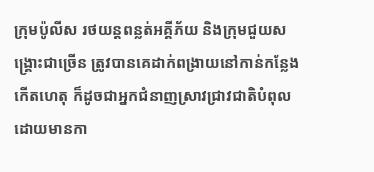ក្រុមប៉ូលីស រថយន្តពន្លត់អគ្គីភ័យ និងក្រុមជួយសង្គ្រោះជាច្រើន ត្រូវបានគេដាក់ពង្រាយនៅកាន់កន្លែងកើតហេតុ ក៏ដូចជាអ្នកជំនាញស្រាវជ្រាវជាតិបំពុល ដោយមានកា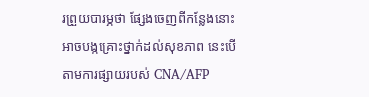រព្រួយបារម្ភថា ផ្សែងចេញពីកន្លែងនោះ អាចបង្កគ្រោះថ្នាក់ដល់សុខភាព នេះបើតាមការផ្សាយរបស់ CNA/AFP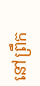នៅព្រឹក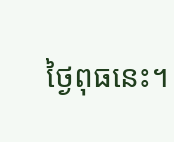ថ្ងៃពុធនេះ។